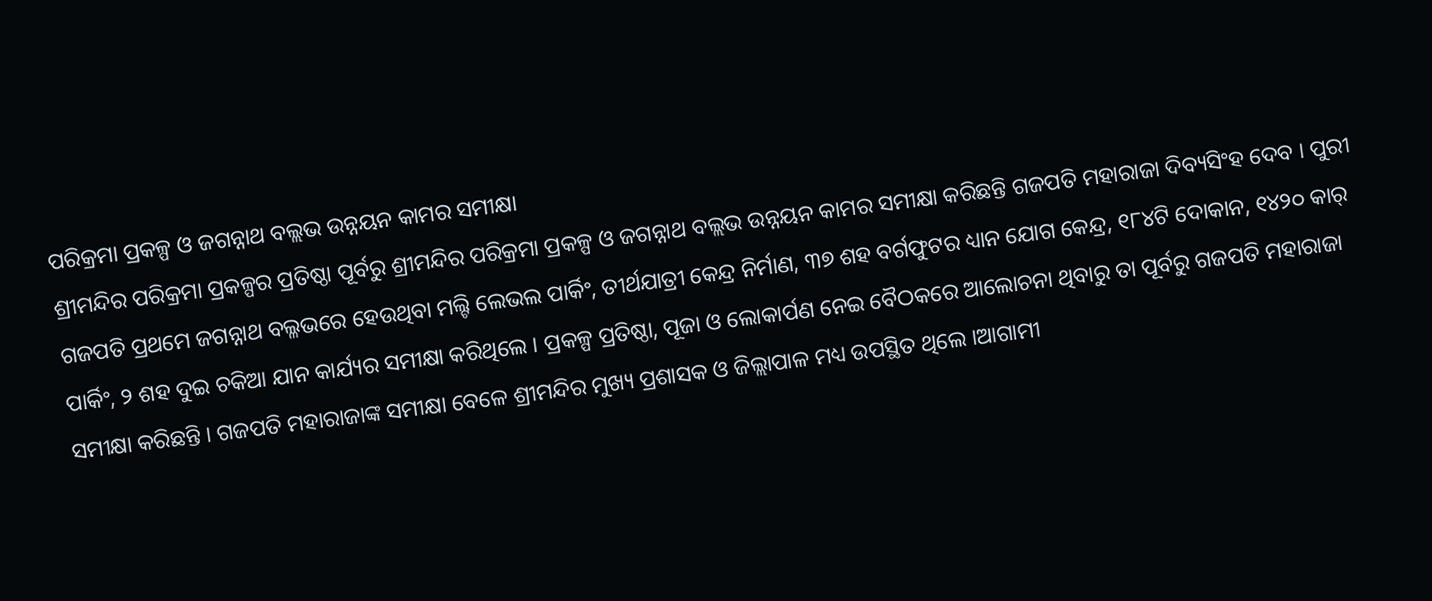ପରିକ୍ରମା ପ୍ରକଳ୍ପ ଓ ଜଗନ୍ନାଥ ବଲ୍ଲଭ ଉନ୍ନୟନ କାମର ସମୀକ୍ଷା
ଶ୍ରୀମନ୍ଦିର ପରିକ୍ରମା ପ୍ରକଳ୍ପର ପ୍ରତିଷ୍ଠା ପୂର୍ବରୁ ଶ୍ରୀମନ୍ଦିର ପରିକ୍ରମା ପ୍ରକଳ୍ପ ଓ ଜଗନ୍ନାଥ ବଲ୍ଲଭ ଉନ୍ନୟନ କାମର ସମୀକ୍ଷା କରିଛନ୍ତି ଗଜପତି ମହାରାଜା ଦିବ୍ୟସିଂହ ଦେବ । ପୁରୀ ଗଜପତି ପ୍ରଥମେ ଜଗନ୍ନାଥ ବଲ୍ଳଭରେ ହେଉଥିବା ମଲ୍ଟି ଲେଭଲ ପାର୍କିଂ, ତୀର୍ଥଯାତ୍ରୀ କେନ୍ଦ୍ର ନିର୍ମାଣ, ୩୭ ଶହ ବର୍ଗଫୁଟର ଧ୍ୟାନ ଯୋଗ କେନ୍ଦ୍ର, ୧୮୪ଟି ଦୋକାନ, ୧୪୨୦ କାର୍ ପାର୍କିଂ, ୨ ଶହ ଦୁଇ ଚକିଆ ଯାନ କାର୍ଯ୍ୟର ସମୀକ୍ଷା କରିଥିଲେ । ପ୍ରକଳ୍ପ ପ୍ରତିଷ୍ଠା, ପୂଜା ଓ ଲୋକାର୍ପଣ ନେଇ ବୈଠକରେ ଆଲୋଚନା ଥିବାରୁ ତା ପୂର୍ବରୁ ଗଜପତି ମହାରାଜା ସମୀକ୍ଷା କରିଛନ୍ତି । ଗଜପତି ମହାରାଜାଙ୍କ ସମୀକ୍ଷା ବେଳେ ଶ୍ରୀମନ୍ଦିର ମୁଖ୍ୟ ପ୍ରଶାସକ ଓ ଜିଲ୍ଲାପାଳ ମଧ୍ୟ ଉପସ୍ଥିତ ଥିଲେ ।ଆଗାମୀ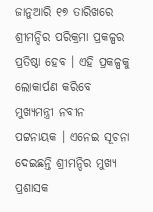ଜାନୁଆରି ୧୭ ତାରିଖରେ ଶ୍ରୀମନ୍ଦିର ପରିକ୍ରମା ପ୍ରକଳ୍ପର ପ୍ରତିଷ୍ଠା ହେବ । ଏହି ପ୍ରକଳ୍ପକୁ ଲୋକାର୍ପଣ କରିବେ ମୁଖ୍ୟମନ୍ତ୍ରୀ ନବୀନ ପଟ୍ଟନାୟକ । ଏନେଇ ସୂଚନା ଦେଇଛନ୍ତି ଶ୍ରୀମନ୍ଦିର ମୁଖ୍ୟ ପ୍ରଶାସକ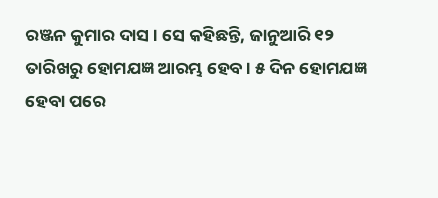ରଞ୍ଜନ କୁମାର ଦାସ । ସେ କହିଛନ୍ତି, ଜାନୁଆରି ୧୨ ତାରିଖରୁ ହୋମଯଜ୍ଞ ଆରମ୍ଭ ହେବ । ୫ ଦିନ ହୋମଯଜ୍ଞ ହେବା ପରେ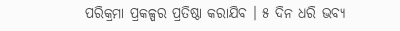ପରିକ୍ରମା ପ୍ରକଳ୍ପର ପ୍ରତିଷ୍ଠା କରାଯିବ । ୫ ଦିନ ଧରି ଭବ୍ୟ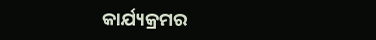କାର୍ଯ୍ୟକ୍ରମର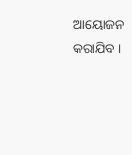ଆୟୋଜନ କରାଯିବ ।